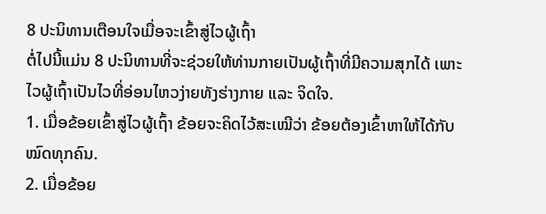8 ປະນິທານເຕືອນໃຈເມື່ອຈະເຂົ້າສູ່ໄວຜູ້ເຖົ້າ
ຕໍ່ໄປນີ້ແມ່ນ 8 ປະນິທານທີ່ຈະຊ່ວຍໃຫ້ທ່ານກາຍເປັນຜູ້ເຖົ້າທີ່ມີຄວາມສຸກໄດ້ ເພາະໄວຜູ້ເຖົ້າເປັນໄວທີ່ອ່ອນໄຫວງ່າຍທັງຮ່າງກາຍ ແລະ ຈິດໃຈ.
1. ເມື່ອຂ້ອຍເຂົ້າສູ່ໄວຜູ້ເຖົ້າ ຂ້ອຍຈະຄິດໄວ້ສະເໝີວ່າ ຂ້ອຍຕ້ອງເຂົ້າຫາໃຫ້ໄດ້ກັບໝົດທຸກຄົນ.
2. ເມື່ອຂ້ອຍ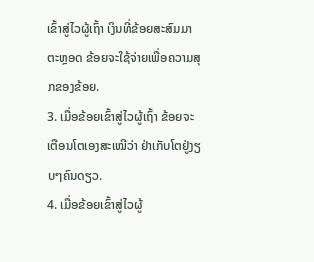ເຂົ້າສູ່ໄວຜູ້ເຖົ້າ ເງິນທີ່ຂ້ອຍສະສົມມາຕະຫຼອດ ຂ້ອຍຈະໃຊ້ຈ່າຍເພື່ອຄວາມສຸກຂອງຂ້ອຍ.
3. ເມື່ອຂ້ອຍເຂົ້າສູ່ໄວຜູ້ເຖົ້າ ຂ້ອຍຈະເຕືອນໂຕເອງສະເໝີວ່າ ຢ່າເກັບໂຕຢູ່ງຽບໆຄົນດຽວ.
4. ເມື່ອຂ້ອຍເຂົ້າສູ່ໄວຜູ້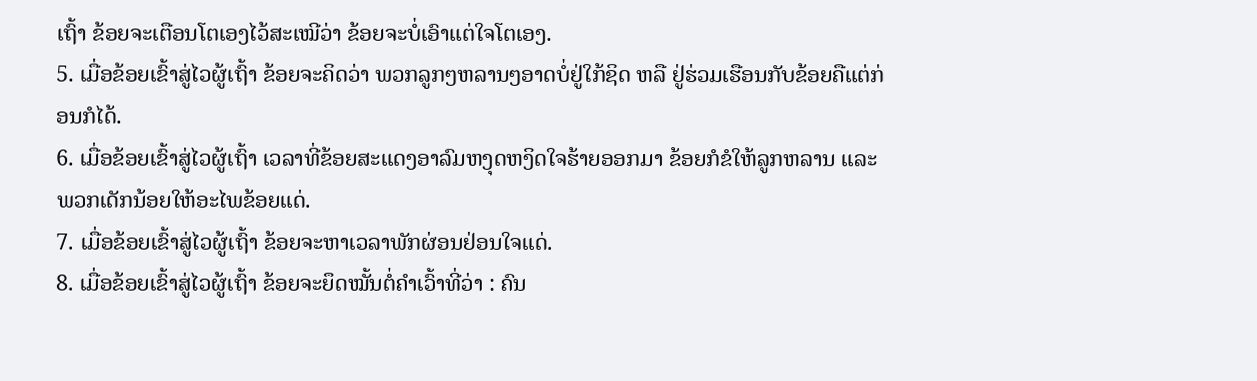ເຖົ້າ ຂ້ອຍຈະເຕືອນໂຕເອງໄວ້ສະເໝີວ່າ ຂ້ອຍຈະບໍ່ເອົາແຕ່ໃຈໂຕເອງ.
5. ເມື່ອຂ້ອຍເຂົ້າສູ່ໄວຜູ້ເຖົ້າ ຂ້ອຍຈະຄິດວ່າ ພວກລູກໆຫລານໆອາດບໍ່ຢູ່ໃກ້ຊິດ ຫລື ຢູ່ຮ່ວມເຮືອນກັບຂ້ອຍຄືແຕ່ກ່ອນກໍໄດ້.
6. ເມື່ອຂ້ອຍເຂົ້າສູ່ໄວຜູ້ເຖົ້າ ເວລາທີ່ຂ້ອຍສະແດງອາລົມຫງຸດຫງິດໃຈຮ້າຍອອກມາ ຂ້ອຍກໍຂໍໃຫ້ລູກຫລານ ແລະ ພວກເດັກນ້ອຍໃຫ້ອະໄພຂ້ອຍແດ່.
7. ເມື່ອຂ້ອຍເຂົ້າສູ່ໄວຜູ້ເຖົ້າ ຂ້ອຍຈະຫາເວລາພັກຜ່ອນຢ່ອນໃຈແດ່.
8. ເມື່ອຂ້ອຍເຂົ້າສູ່ໄວຜູ້ເຖົ້າ ຂ້ອຍຈະຍຶດໝັ້ນຕໍ່ຄຳເວົ້າທີ່ວ່າ : ຄົນ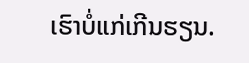ເຮົາບໍ່ແກ່ເກີນຮຽນ.